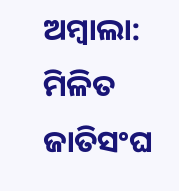ଅମ୍ବାଲା: ମିଳିତ ଜାତିସଂଘ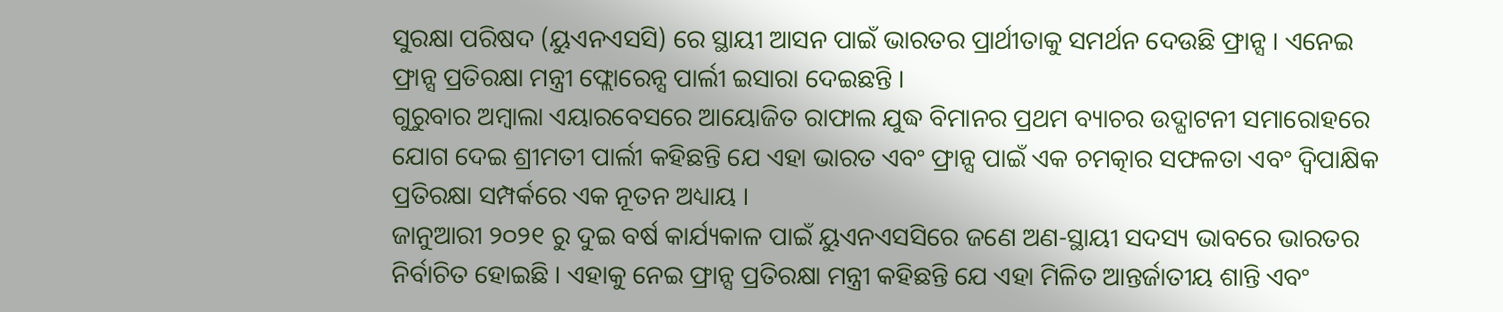ସୁରକ୍ଷା ପରିଷଦ (ୟୁଏନଏସସି) ରେ ସ୍ଥାୟୀ ଆସନ ପାଇଁ ଭାରତର ପ୍ରାର୍ଥୀତାକୁ ସମର୍ଥନ ଦେଉଛି ଫ୍ରାନ୍ସ । ଏନେଇ ଫ୍ରାନ୍ସ ପ୍ରତିରକ୍ଷା ମନ୍ତ୍ରୀ ଫ୍ଲୋରେନ୍ସ ପାର୍ଲୀ ଇସାରା ଦେଇଛନ୍ତି ।
ଗୁରୁବାର ଅମ୍ବାଲା ଏୟାରବେସରେ ଆୟୋଜିତ ରାଫାଲ ଯୁଦ୍ଧ ବିମାନର ପ୍ରଥମ ବ୍ୟାଚର ଉଦ୍ଘାଟନୀ ସମାରୋହରେ ଯୋଗ ଦେଇ ଶ୍ରୀମତୀ ପାର୍ଲୀ କହିଛନ୍ତି ଯେ ଏହା ଭାରତ ଏବଂ ଫ୍ରାନ୍ସ ପାଇଁ ଏକ ଚମତ୍କାର ସଫଳତା ଏବଂ ଦ୍ୱିପାକ୍ଷିକ ପ୍ରତିରକ୍ଷା ସମ୍ପର୍କରେ ଏକ ନୂତନ ଅଧ୍ୟାୟ ।
ଜାନୁଆରୀ ୨୦୨୧ ରୁ ଦୁଇ ବର୍ଷ କାର୍ଯ୍ୟକାଳ ପାଇଁ ୟୁଏନଏସସିରେ ଜଣେ ଅଣ-ସ୍ଥାୟୀ ସଦସ୍ୟ ଭାବରେ ଭାରତର ନିର୍ବାଚିତ ହୋଇଛି । ଏହାକୁ ନେଇ ଫ୍ରାନ୍ସ ପ୍ରତିରକ୍ଷା ମନ୍ତ୍ରୀ କହିଛନ୍ତି ଯେ ଏହା ମିଳିତ ଆନ୍ତର୍ଜାତୀୟ ଶାନ୍ତି ଏବଂ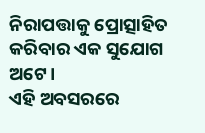ନିରାପତ୍ତାକୁ ପ୍ରୋତ୍ସାହିତ କରିବାର ଏକ ସୁଯୋଗ ଅଟେ।
ଏହି ଅବସରରେ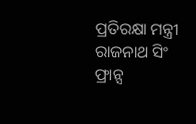ପ୍ରତିରକ୍ଷା ମନ୍ତ୍ରୀ ରାଜନାଥ ସିଂ ଫ୍ରାନ୍ସ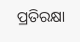ପ୍ରତିରକ୍ଷା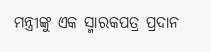ମନ୍ତ୍ରୀଙ୍କୁ ଏକ ସ୍ମାରକପତ୍ର ପ୍ରଦାନ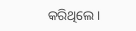କରିଥିଲେ।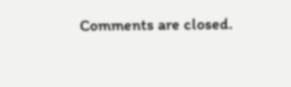Comments are closed.